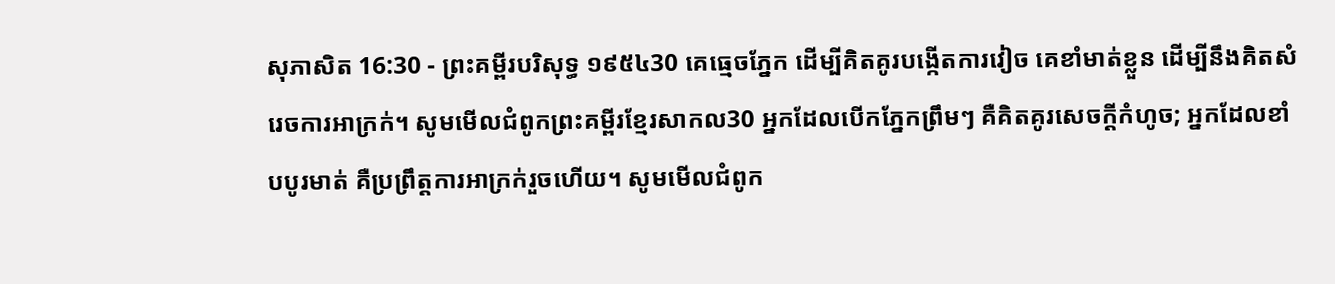សុភាសិត 16:30 - ព្រះគម្ពីរបរិសុទ្ធ ១៩៥៤30 គេធ្មេចភ្នែក ដើម្បីគិតគូរបង្កើតការវៀច គេខាំមាត់ខ្លួន ដើម្បីនឹងគិតសំរេចការអាក្រក់។ សូមមើលជំពូកព្រះគម្ពីរខ្មែរសាកល30 អ្នកដែលបើកភ្នែកព្រឹមៗ គឺគិតគូរសេចក្ដីកំហូច; អ្នកដែលខាំបបូរមាត់ គឺប្រព្រឹត្តការអាក្រក់រួចហើយ។ សូមមើលជំពូក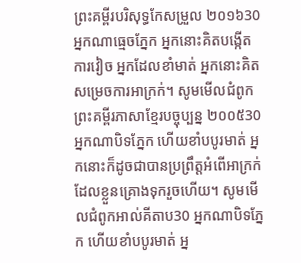ព្រះគម្ពីរបរិសុទ្ធកែសម្រួល ២០១៦30 អ្នកណាធ្មេចភ្នែក អ្នកនោះគិតបង្កើត ការវៀច អ្នកដែលខាំមាត់ អ្នកនោះគិតសម្រេចការអាក្រក់។ សូមមើលជំពូកព្រះគម្ពីរភាសាខ្មែរបច្ចុប្បន្ន ២០០៥30 អ្នកណាបិទភ្នែក ហើយខាំបបូរមាត់ អ្នកនោះក៏ដូចជាបានប្រព្រឹត្តអំពើអាក្រក់ ដែលខ្លួនគ្រោងទុករួចហើយ។ សូមមើលជំពូកអាល់គីតាប30 អ្នកណាបិទភ្នែក ហើយខាំបបូរមាត់ អ្ន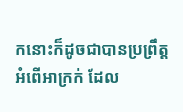កនោះក៏ដូចជាបានប្រព្រឹត្តអំពើអាក្រក់ ដែល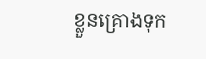ខ្លួនគ្រោងទុក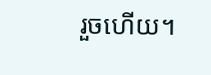រួចហើយ។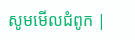សូមមើលជំពូក |